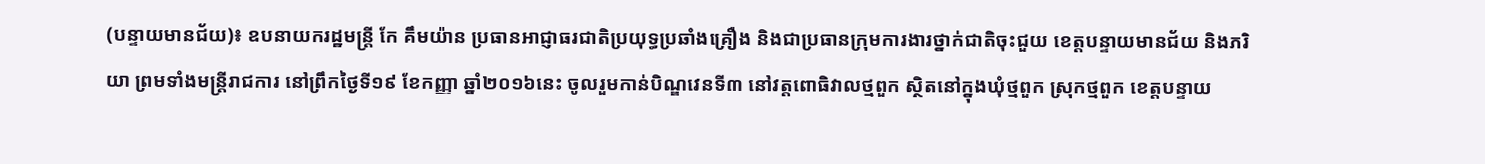(បន្ទាយមានជ័យ)៖ ឧបនាយករដ្ឋមន្ត្រី កែ គឹមយ៉ាន ប្រធានអាជ្ញាធរជាតិប្រយុទ្ធប្រឆាំងគ្រឿង និងជាប្រធានក្រុមការងារថ្នាក់ជាតិចុះជួយ ខេត្តបន្ទាយមានជ័យ និងភរិយា ព្រមទាំងមន្ត្រីរាជការ នៅព្រឹកថ្ងៃទី១៩ ខែកញ្ញា ឆ្នាំ២០១៦នេះ ចូលរួមកាន់បិណ្ឌវេនទី៣ នៅវត្តពោធិវាលថ្មពួក ស្ថិតនៅក្នុងឃុំថ្មពួក ស្រុកថ្មពួក ខេត្តបន្ទាយ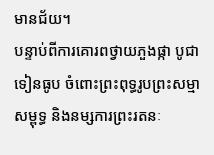មានជ័យ។
បន្ទាប់ពីការគោរពថ្វាយភួងផ្កា បូជាទៀនធូប ចំពោះព្រះពុទ្ធរូបព្រះសម្មាសម្ពុទ្ធ និងនម្សការព្រះរតនៈ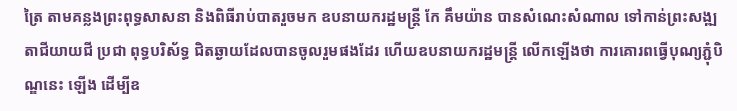ត្រៃ តាមគន្លងព្រះពុទ្ធសាសនា និងពិធីរាប់បាតរួចមក ឧបនាយករដ្ឋមន្ត្រី កែ គឹមយ៉ាន បានសំណេះសំណាល ទៅកាន់ព្រះសង្ឍ តាជីយាយជី ប្រជា ពុទ្ធបរិស័ទ្ធ ជិតឆ្ងាយដែលបានចូលរួមផងដែរ ហើយឧបនាយករដ្ឋមន្ត្រី លើកឡើងថា ការគោរពធ្វើបុណ្យភ្ជុំបិណ្ឌនេះ ឡើង ដើម្បីឧ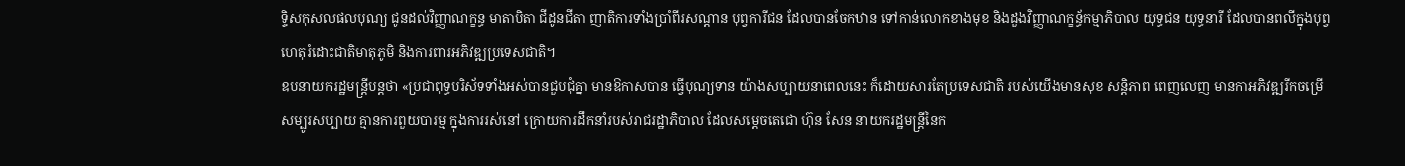ទ្ទិសកុសលផលបុណ្យ ជូនដល់វិញ្ញាណក្ខន្ធ មាតាបិតា ជីដូនជីតា ញាតិការទាំងប្រាំពីរសណ្តាន បុព្វការីជន ដែលបានចែកឋាន ទៅកាន់លោកខាងមុខ និងដួងវិញ្ញាណក្ខន្ធ័កម្មាភិបាល យុទ្ធជន យុទ្ធនារី ដែលបានពលីក្នុងបុព្វហេតុរំដោះជាតិមាតុភូមិ និងការពារអភិវឌ្ឍប្រទេសជាតិ។
ឧបនាយករដ្ឋមន្ត្រីបន្តថា «ប្រជាពុទ្ធបរិស័ទទាំងអស់បានជួបជុំគ្នា មានឱកាសបាន ធ្វើបុណ្យទាន យ៉ាងសប្បាយនាពេលនេះ ក៏ដោយសារតែប្រទេសជាតិ របស់យើងមានសុខ សន្តិភាព ពេញលេញ មានកាអភិវឌ្ឍរីកចម្រើ សម្បូរសប្បាយ គ្មានការពួយបារម្ម ក្នុងការរស់នៅ ក្រោយការដឹកនាំរបស់រាជរដ្ឋាភិបាល ដែលសម្តេចតេជោ ហ៊ុន សែន នាយករដ្ឋមន្ត្រីនៃក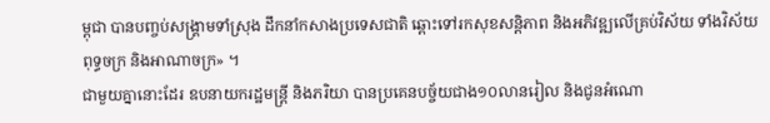ម្ពុជា បានបញ្ចប់សង្គ្រាមទាំស្រុង ដឹកនាំកសាងប្រទេសជាតិ ឆ្ពោះទៅរកសុខសន្តិភាព និងអភិវឌ្ឍលើគ្រប់វិស័យ ទាំងវិស័យពុទ្ធចក្រ និងអាណាចក្រ» ។
ជាមួយគ្នានោះដែរ ឧបនាយករដ្ឋមន្ដ្រី និងភរិយា បានប្រគេនបច្ច័យជាង១០លានរៀល និងជូនអំណោ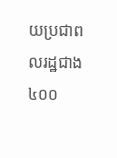យប្រជាពលរដ្ឋជាង៤០០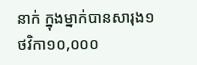នាក់ ក្នុងម្នាក់បានសារុង១ ថវិកា១០,០០០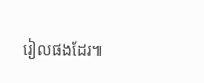រៀលផងដែរ៕